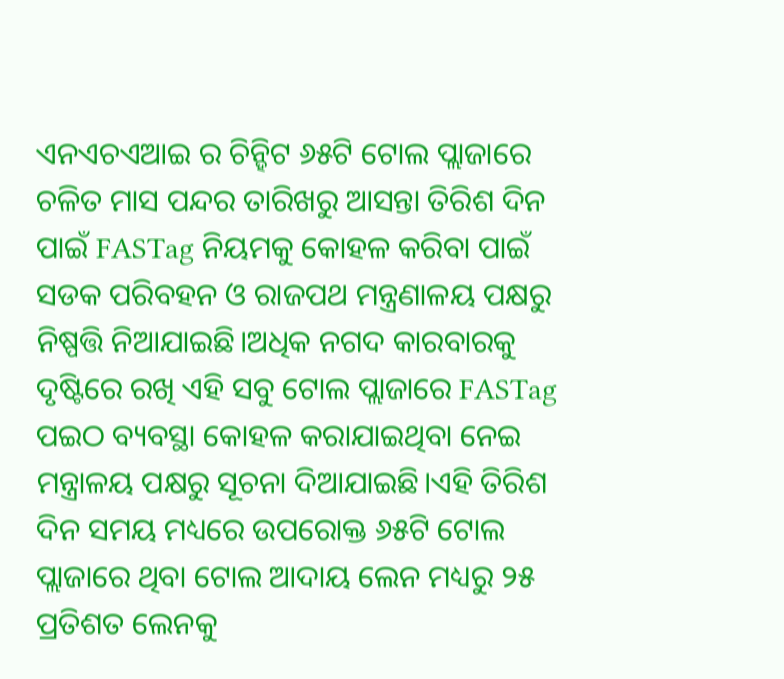ଏନଏଚଏଆଇ ର ଚିନ୍ହିଟ ୬୫ଟି ଟୋଲ ପ୍ଲାଜାରେ ଚଳିତ ମାସ ପନ୍ଦର ତାରିଖରୁ ଆସନ୍ତା ତିରିଶ ଦିନ ପାଇଁ FASTag ନିୟମକୁ କୋହଳ କରିବା ପାଇଁ ସଡକ ପରିବହନ ଓ ରାଜପଥ ମନ୍ତ୍ରଣାଳୟ ପକ୍ଷରୁ ନିଷ୍ପତ୍ତି ନିଆଯାଇଛି।ଅଧିକ ନଗଦ କାରବାରକୁ ଦୃଷ୍ଟିରେ ରଖି ଏହି ସବୁ ଟୋଲ ପ୍ଲାଜାରେ FASTag ପଇଠ ବ୍ୟବସ୍ଥା କୋହଳ କରାଯାଇଥିବା ନେଇ ମନ୍ତ୍ରାଳୟ ପକ୍ଷରୁ ସୂଚନା ଦିଆଯାଇଛି।ଏହି ତିରିଶ ଦିନ ସମୟ ମଧ୍ୟରେ ଉପରୋକ୍ତ ୬୫ଟି ଟୋଲ ପ୍ଲାଜାରେ ଥିବା ଟୋଲ ଆଦାୟ ଲେନ ମଧ୍ୟରୁ ୨୫ ପ୍ରତିଶତ ଲେନକୁ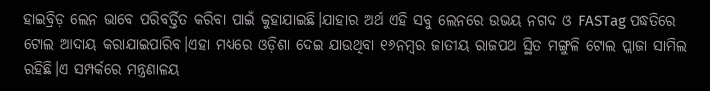ହାଇବ୍ରିଡ଼ ଲେନ ଭାବେ ପରିବର୍ତ୍ତିତ କରିବା ପାଇଁ କୁହାଯାଇଛି।ଯାହାର ଅର୍ଥ ଏହି ସବୁ ଲେନରେ ଉଭୟ ନଗଦ ଓ FASTag ପଦ୍ଧତିରେ ଟୋଲ ଆଦାୟ କରାଯାଇପାରିବ।ଏହା ମଧ୍ୟରେ ଓଡ଼ିଶା ଦେଇ ଯାଉଥିବା ୧୬ନମ୍ବର ଜାତୀୟ ରାଜପଥ ସ୍ଥିତ ମଙ୍ଗୁଳି ଟୋଲ ପ୍ଲାଜା ସାମିଲ ରହିଛି।ଏ ସମ୍ପର୍କରେ ମନ୍ତ୍ରଣାଳୟ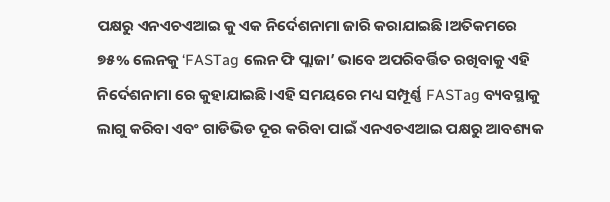ପକ୍ଷରୁ ଏନଏଚଏଆଇ କୁ ଏକ ନିର୍ଦେଶନାମା ଜାରି କରାଯାଇଛି।ଅତିକମରେ ୭୫% ଲେନକୁ ‘FASTag ଲେନ ଫି ପ୍ଲାଜା’ ଭାବେ ଅପରିବର୍ତ୍ତିତ ରଖିବାକୁ ଏହି ନିର୍ଦେଶନାମା ରେ କୁହାଯାଇଛି।ଏହି ସମୟରେ ମଧ୍ୟ ସମ୍ପୂର୍ଣ୍ଣ FASTag ବ୍ୟବସ୍ଥାକୁ ଲାଗୁ କରିବା ଏବଂ ଗାଡିଭିଡ ଦୂର କରିବା ପାଇଁ ଏନଏଚଏଆଇ ପକ୍ଷରୁ ଆବଶ୍ୟକ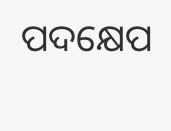ପଦକ୍ଷେପ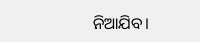ନିଆଯିବ।